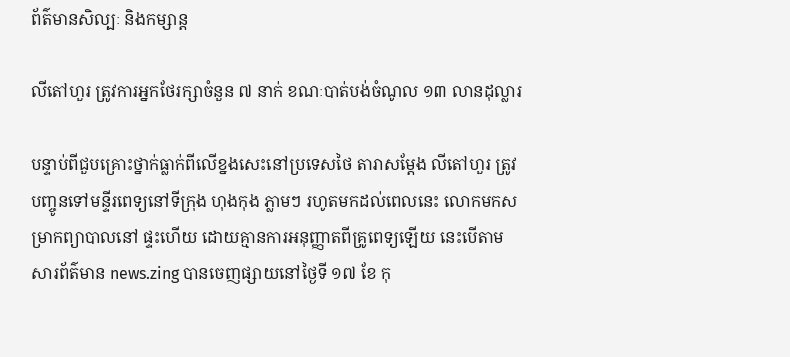ព័ត៌មានសិល្បៈ និងកម្សាន្ត

លីតៅហួរ ត្រូវការអ្នកថែរក្សាចំនួន ៧ នាក់ ខណៈបាត់បង់ចំណូល ១៣ លានដុល្លារ

បន្ទាប់ពីជួបគ្រោះថ្នាក់ធ្លាក់ពីលើខ្នងសេះនៅប្រទេសថៃ តារាសម្ដែង លីតៅហួរ ត្រូវបញ្ចូនទៅមន្ទីរពេទ្យនៅទីក្រុង ហុងកុង ភ្លាមៗ រហូតមកដល់ពេលនេះ លោកមកសម្រាកព្យាបាលនៅ ផ្ទះហើយ ដោយគ្មានការអនុញ្ញាតពីគ្រូពេទ្យឡើយ នេះបើតាមសារព័ត៌មាន news.zing បានចេញផ្សាយនៅថ្ងៃទី ១៧ ខែ កុ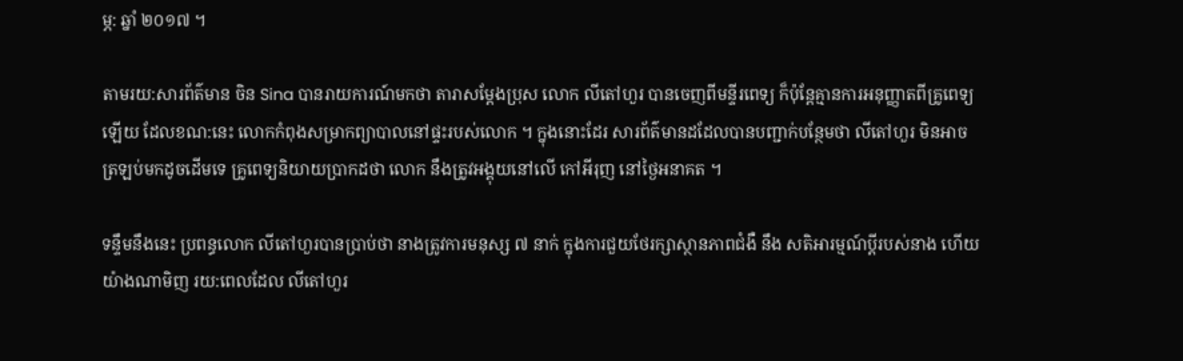ម្ភ: ឆ្នាំ ២០១៧ ។

តាមរយ:សារព័ត៌មាន ចិន Sina បានរាយការណ៍មកថា តារាសម្ដែងប្រុស លោក លីតៅហួរ បានចេញពីមន្ទីរពេទ្យ ក៏ប៉ុន្ដែគ្មានការអនុញ្ញាតពីគ្រូពេទ្យឡើយ ដែលខណ:នេះ លោកកំពុងសម្រាកព្យាបាលនៅផ្ទះរបស់លោក ។ ក្នុងនោះដែរ សារព័ត៌មានដដែលបានបញ្ជាក់បន្ថែមថា លីតៅហួរ មិនអាចត្រឡប់មកដូចដើមទេ គ្រូពេទ្យនិយាយប្រាកដថា លោក នឹងត្រូវអង្គុយនៅលើ កៅអីរុញ នៅថ្ងៃអនាគត ។

ទន្ទឹមនឹងនេះ ប្រពន្ធលោក លីតៅហួរបានប្រាប់ថា នាងត្រូវការមនុស្ស ៧ នាក់ ក្នុងការជួយថែរក្សាស្ថានភាពជំងឺ នឹង សតិអារម្មណ៍ប្ដីរបស់នាង ហើយយ៉ាងណាមិញ រយ:ពេលដែល លីតៅហួរ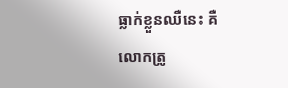ធ្លាក់ខ្លួនឈឺនេះ គឺ លោកត្រូ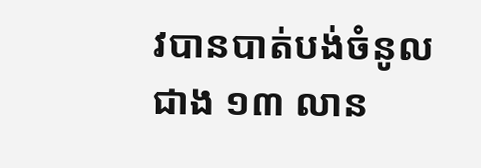វបានបាត់បង់ចំនូល ជាង ១៣ លាន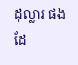ដុល្លារ ផងដែ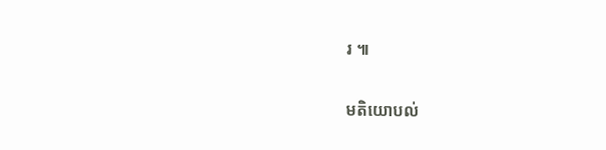រ ៕

មតិយោបល់